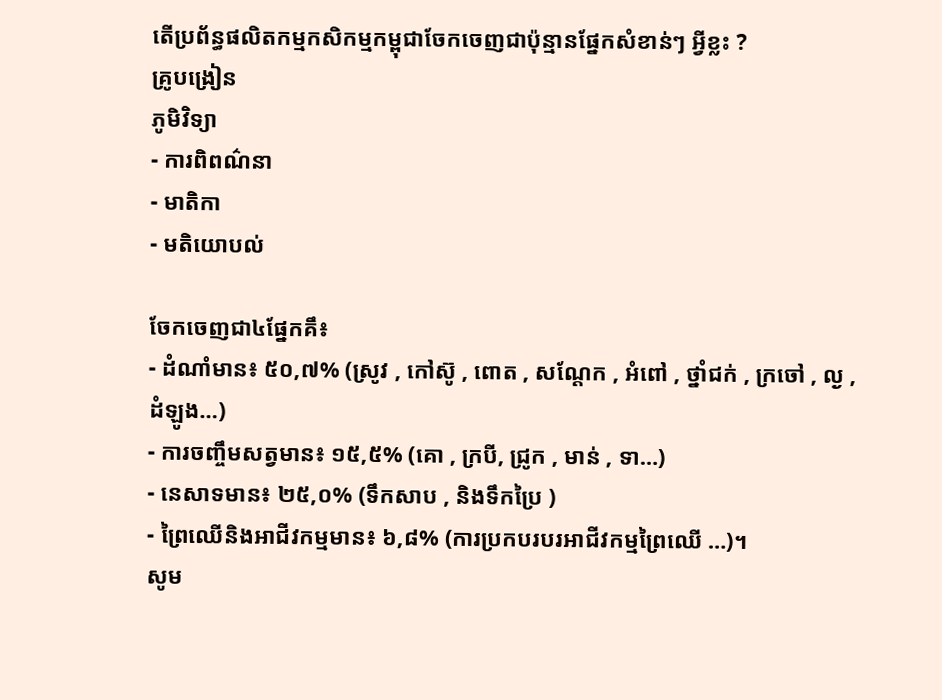តើប្រព័ន្ធផលិតកម្មកសិកម្មកម្ពុជាចែកចេញជាប៉ុន្មានផ្នែកសំខាន់ៗ អ្វីខ្លះ ?
គ្រូបង្រៀន
ភូមិវិទ្យា
- ការពិពណ៌នា
- មាតិកា
- មតិយោបល់

ចែកចេញជា៤ផ្នែកគឹ៖
- ដំណាំមាន៖ ៥០,៧% (សូ្រវ , កៅស៊ូ , ពោត , សណ្តែក , អំពៅ , ថ្នាំជក់ , ក្រចៅ , ល្ង , ដំឡូង…)
- ការចញ្ចឹមសត្វមាន៖ ១៥,៥% (គោ , ក្របី, ជ្រូក , មាន់ , ទា…)
- នេសាទមាន៖ ២៥,០% (ទឹកសាប , និងទឹកប្រៃ )
- ព្រៃឈើនិងអាជីវកម្មមាន៖ ៦,៨% (ការប្រកបរបរអាជីវកម្មព្រៃឈើ …)។
សូម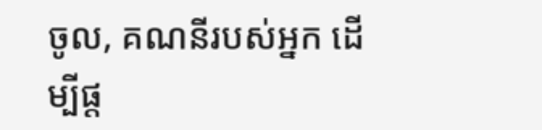ចូល, គណនីរបស់អ្នក ដើម្បីផ្ត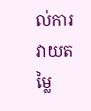ល់ការវាយតម្លៃ